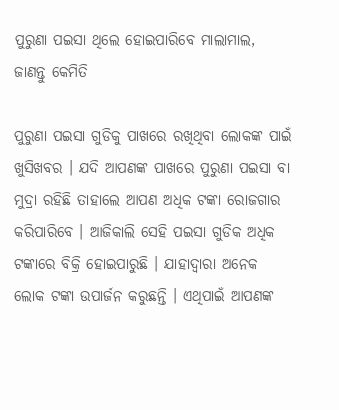ପୁରୁଣା ପଇସା ଥିଲେ ହୋଇପାରିବେ ମାଲାମାଲ, ଜାଣନ୍ତୁ କେମିତି

ପୁରୁଣା ପଇସା ଗୁଡିକୁ ପାଖରେ ରଖିଥିବା ଲୋକଙ୍କ ପାଇଁ ଖୁସିଖବର । ଯଦି ଆପଣଙ୍କ ପାଖରେ ପୁରୁଣା ପଇସା ବା ମୁଦ୍ରା ରହିଛି ତାହାଲେ ଆପଣ ଅଧିକ ଟଙ୍କା ରୋଜଗାର କରିପାରିବେ । ଆଜିକାଲି ସେହି ପଇସା ଗୁଡିକ ଅଧିକ ଟଙ୍କାରେ ବିକ୍ରି ହୋଇପାରୁଛି । ଯାହାଦ୍ୱାରା ଅନେକ ଲୋକ ଟଙ୍କା ଉପାର୍ଜନ କରୁଛନ୍ତି । ଏଥିପାଇଁ ଆପଣଙ୍କ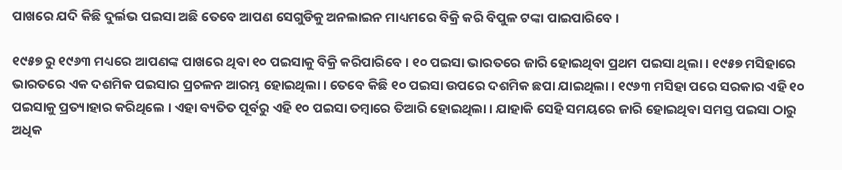ପାଖରେ ଯଦି କିଛି ଦୁର୍ଲଭ ପଇସା ଅଛି ତେବେ ଆପଣ ସେଗୁଡିକୁ ଅନଲାଇନ ମାଧ୍ୟମରେ ବିକ୍ରି କରି ବିପୁଳ ଟଙ୍କା ପାଇପାରିବେ ।

୧୯୫୭ ରୁ ୧୯୬୩ ମଧ୍ୟରେ ଆପଣଙ୍କ ପାଖରେ ଥିବା ୧୦ ପଇସାକୁ ବିକ୍ରି କରିପାରିବେ । ୧୦ ପଇସା ଭାରତରେ ଜାରି ହୋଇଥିବା ପ୍ରଥମ ପଇସା ଥିଲା । ୧୯୫୭ ମସିହାରେ ଭାରତରେ ଏକ ଦଶମିକ ପଇସାର ପ୍ରଚଳନ ଆରମ୍ଭ ହୋଇଥିଲା । ତେବେ କିଛି ୧୦ ପଇସା ଉପରେ ଦଶମିକ ଛପା ଯାଇଥିଲା । ୧୯୬୩ ମସିହା ପରେ ସରକାର ଏହି ୧୦ ପଇସାକୁ ପ୍ରତ୍ୟାହାର କରିଥିଲେ । ଏହା ବ୍ୟତିତ ପୂର୍ବରୁ ଏହି ୧୦ ପଇସା ତମ୍ବାରେ ତିଆରି ହୋଇଥିଲା । ଯାହାକି ସେହି ସମୟରେ ଜାରି ହୋଇଥିବା ସମସ୍ତ ପଇସା ଠାରୁ ଅଧିକ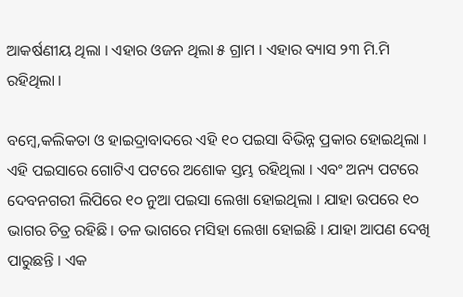ଆକର୍ଷଣୀୟ ଥିଲା । ଏହାର ଓଜନ ଥିଲା ୫ ଗ୍ରାମ । ଏହାର ବ୍ୟାସ ୨୩ ମି.ମି ରହିଥିଲା ।

ବମ୍ବେ,କଲିକତା ଓ ହାଇଦ୍ରାବାଦରେ ଏହି ୧୦ ପଇସା ବିଭିନ୍ନ ପ୍ରକାର ହୋଇଥିଲା । ଏହି ପଇସାରେ ଗୋଟିଏ ପଟରେ ଅଶୋକ ସ୍ତମ୍ଭ ରହିଥିଲା । ଏବଂ ଅନ୍ୟ ପଟରେ ଦେବନଗରୀ ଲିପିରେ ୧୦ ନୁଆ ପଇସା ଲେଖା ହୋଇଥିଲା । ଯାହା ଉପରେ ୧୦ ଭାଗର ଚିତ୍ର ରହିଛି । ତଳ ଭାଗରେ ମସିହା ଲେଖା ହୋଇଛି । ଯାହା ଆପଣ ଦେଖି ପାରୁଛନ୍ତି । ଏକ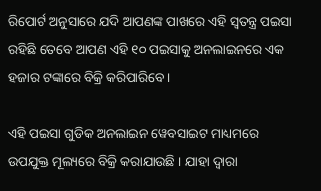ରିପୋର୍ଟ ଅନୁସାରେ ଯଦି ଆପଣଙ୍କ ପାଖରେ ଏହି ସ୍ୱତନ୍ତ୍ର ପଇସା ରହିଛି ତେବେ ଆପଣ ଏହି ୧୦ ପଇସାକୁ ଅନଲାଇନରେ ଏକ ହଜାର ଟଙ୍କାରେ ବିକ୍ରି କରିପାରିବେ ।

ଏହି ପଇସା ଗୁଡିକ ଅନଲାଇନ ୱେବସାଇଟ ମାଧ୍ୟମରେ ଉପଯୁକ୍ତ ମୂଲ୍ୟରେ ବିକ୍ରି କରାଯାଉଛି । ଯାହା ଦ୍ୱାରା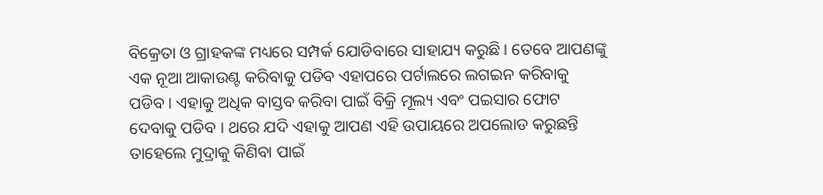ବିକ୍ରେତା ଓ ଗ୍ରାହକଙ୍କ ମଧ୍ୟରେ ସମ୍ପର୍କ ଯୋଡିବାରେ ସାହାଯ୍ୟ କରୁଛି । ତେବେ ଆପଣଙ୍କୁ ଏକ ନୂଆ ଆକାଉଣ୍ଟ କରିବାକୁ ପଡିବ ଏହାପରେ ପର୍ଟାଲରେ ଲଗଇନ କରିବାକୁ ପଡିବ । ଏହାକୁ ଅଧିକ ବାସ୍ତବ କରିବା ପାଇଁ ବିକ୍ରି ମୂଲ୍ୟ ଏବଂ ପଇସାର ଫୋଟ ଦେବାକୁ ପଡିବ । ଥରେ ଯଦି ଏହାକୁ ଆପଣ ଏହି ଉପାୟରେ ଅପଲୋଡ କରୁଛନ୍ତି ତାହେଲେ ମୁଦ୍ରାକୁ କିଣିବା ପାଇଁ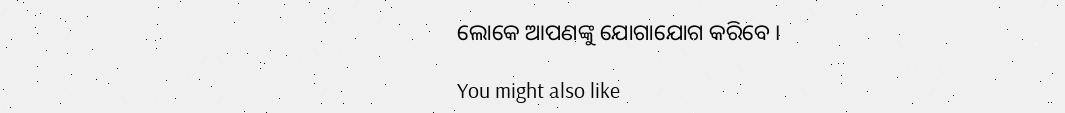ଲୋକେ ଆପଣଙ୍କୁ ଯୋଗାଯୋଗ କରିବେ ।

You might also like